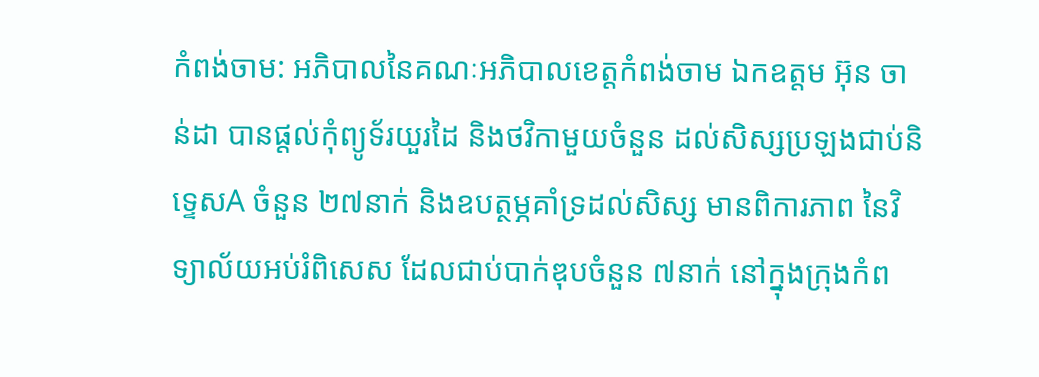កំពង់ចាម: អភិបាលនៃគណៈអភិបាលខេត្តកំពង់ចាម ឯកឧត្តម អ៊ុន ចាន់ដា បានផ្តល់កុំព្យូទ័រយួរដៃ និងថវិកាមួយចំនួន ដល់សិស្សប្រឡងជាប់និទ្ទេសA ចំនួន ២៧នាក់ និងឧបត្ថម្ភគាំទ្រដល់សិស្ស មានពិការភាព នៃវិទ្យាល័យអប់រំពិសេស ដែលជាប់បាក់ឌុបចំនួន ៧នាក់ នៅក្នុងក្រុងកំព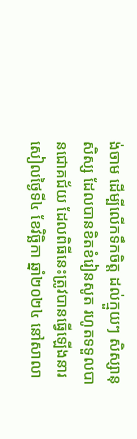ង់ចាម ដើម្បីលើកទឹកចិត្ត ដល់ក្មួយៗ សិស្សានុសិស្ស ដែលបានខិតខំរៀនសូត រហូតទទួលបានជោគជ័យ ដែលពិធីនេះត្រូវបានធ្វើឡើងនារសៀលថ្ងៃទី៤ ខែវិច្ឆិកា ឆ្នាំ២០២៤ នៅសាលា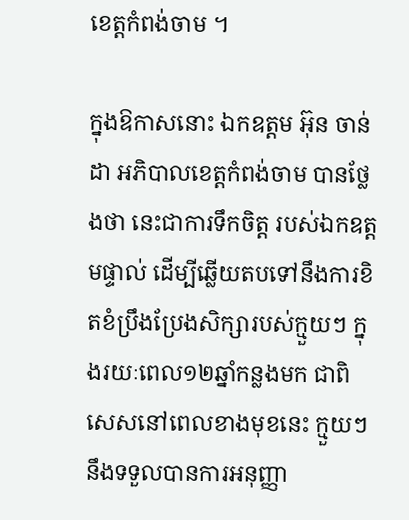ខេត្តកំពង់ចាម ។

ក្នុងឱកាសនោះ ឯកឧត្តម អ៊ុន ចាន់ដា អភិបាលខេត្តកំពង់ចាម បានថ្លែងថា នេះជាការទឹកចិត្ត របស់ឯកឧត្តមផ្ទាល់ ដើម្បីឆ្លើយតបទៅនឹងការខិតខំប្រឹងប្រែងសិក្សារបស់ក្មួយៗ ក្នុងរយៈពេល១២ឆ្នាំកន្លងមក ជាពិសេសនៅពេលខាងមុខនេះ ក្មួយៗ នឹងទទួលបានការអនុញ្ញា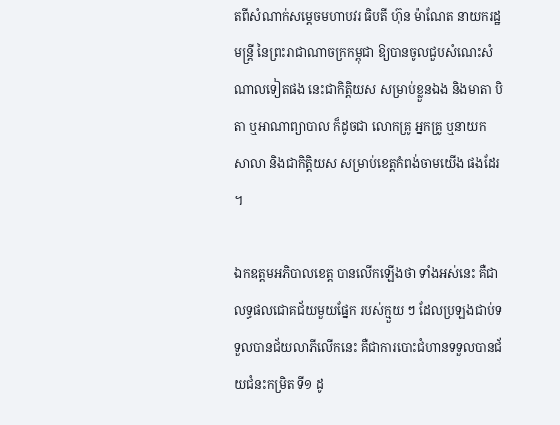តពីសំណាក់សម្តេចមហាបវរ ធិបតី ហ៊ុន ម៉ាណែត នាយករដ្ឋមន្ត្រី នៃព្រះរាជាណាចក្រកម្ពុជា ឱ្យបានចូលជួបសំណេះសំណាលទៀតផង នេះជាកិត្តិយស សម្រាប់ខ្លួនឯង និងមាតា បិតា ឬអាណាព្យាបាល ក៏ដូចជា លោកគ្រូ អ្នកគ្រូ ឬនាយក សាលា និងជាកិត្តិយស សម្រាប់ខេត្តកំពង់ចាមយេីង ផងដែរ ។

ឯកឧត្តមអភិបាលខេត្ត បានលើកឡើងថា ទាំងអស់នេះ គឺជាលទ្ធផលជោគជ័យមួយផ្នែក របស់ក្មួយ ៗ ដែលប្រឡងជាប់ទទួលបានជ័យលាភីលើកនេះ គឺជាការបោះជំហានទទួលបានជ័យជំនះកម្រិត ទី១ ដូ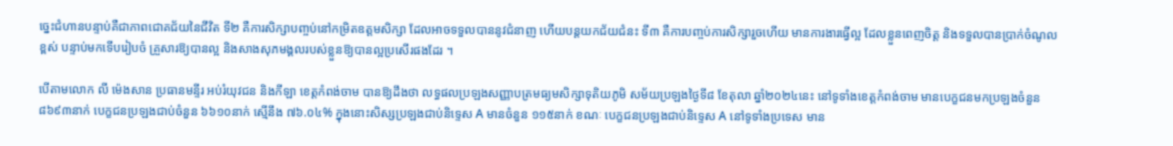ច្នេះជំហានបន្ទាប់គឺជាភាពជោគជ័យនៃជីវិត ទី២ គឺការសិក្សាបញ្ចប់នៅកម្រិតឧត្តមសិក្សា ដែលអាចទទួលបាននូវជំនាញ ហើយបន្តយកជ័យជំនះ ទី៣ គឺការបញ្ចប់ការសិក្សារួចហើយ មានការងារធ្វើល្អ ដែលខ្លួនពេញចិត្ត និងទទួលបានប្រាក់ចំណូលខ្ពស់ បន្ទាប់មកទើបរៀបចំ គ្រួសារឱ្យបានល្អ និងសាងសុភមង្គលរបស់ខ្លួនឱ្យបានល្អប្រសើរផងដែរ ។

បើតាមលោក លី ម៉េងសាន ប្រធានមន្ទីរ អប់រំយុវជន និងកីឡា ខេត្តកំពង់ចាម បានឱ្យដឹងថា លទ្ធផលប្រឡងសញ្ញាបត្រមធ្យមសិក្សាទុតិយភូមិ សម័យប្រឡងថ្ងៃទី៨ ខែតុលា ឆ្នាំ២០២៤នេះ នៅទូទាំងខេត្តកំពង់ចាម មានបេក្ខជនមកប្រឡងចំនួន ៨៦៩៣នាក់ បេក្ខជនប្រឡងជាប់ចំនួន ៦៦១០នាក់ ស្មើនឹង ៧៦.០៤% ក្នុងនោះសិស្សប្រឡងជាប់និទ្ទេស A មានចំនួន ១១៥នាក់ ខណៈ បេក្ខជនប្រឡងជាប់និទ្ទេស A នៅទូទាំងប្រទេស មាន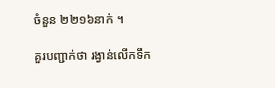ចំនួន ២២១៦នាក់ ។

គួរបញ្ជាក់ថា រង្វាន់លើកទឹក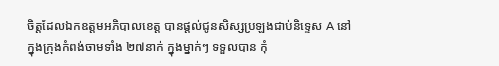ចិត្តដែលឯកឧត្តមអភិបាលខេត្ត បានផ្តល់ជូនសិស្សប្រឡងជាប់និទ្ទេស A នៅក្នុងក្រុងកំពង់ចាមទាំង ២៧នាក់ ក្នុងម្នាក់ៗ ទទួលបាន កុំ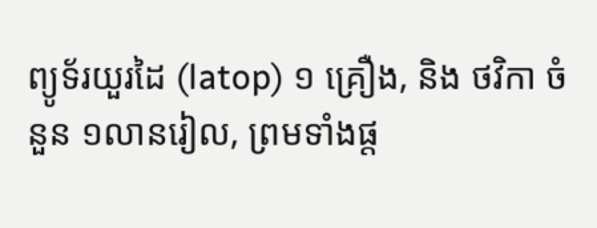ព្យូទ័រយួរដៃ (latop) ១ គ្រឿង, និង ថវិកា ចំនួន ១លានរៀល, ព្រមទាំងផ្ត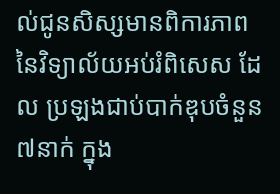ល់ជូនសិស្សមានពិការភាព នៃវិទ្យាល័យអប់រំពិសេស ដែល ប្រឡងជាប់បាក់ឌុបចំនួន ៧នាក់ ក្នុង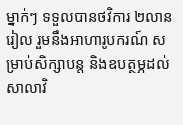ម្នាក់ៗ ទទួលបានថវិការ ២លានរៀល រួមនឹងអាហារូបករណ៍ សម្រាប់សិក្សាបន្ត និងឧបត្ថម្ភដល់សាលាវិ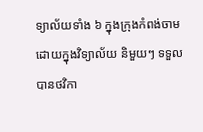ទ្យាល័យទាំង ៦ ក្នុងក្រុងកំពង់ចាម ដោយក្នុងវិទ្យាល័យ និមួយៗ ទទួលបានថវិកា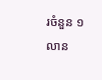រចំនួន ១លាន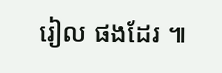រៀល ផងដែរ ៕